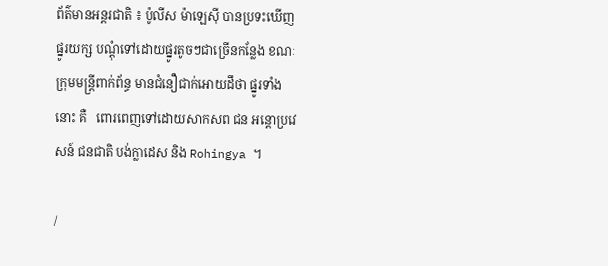ព័ត៌មានអន្តរជាតិ ៖ ប៉ូលីស ម៉ាឡេស៊ី បានប្រទះឃើញផ្នូរយក្ស បណ្តុំទៅដោយផ្នូរតូចៗជាច្រើនកន្លែង ខណៈក្រុមមន្រ្តីពាក់ព័ន្ធ មានជំនឿជាក់អោយដឹថា ផ្នូរទាំងនោះ គឺ   ពោរពេញទៅដោយសាកសព ជន អន្តោប្រវេសន៍ ជនជាតិ បង់ក្លាដេស និង Rohingya ។

/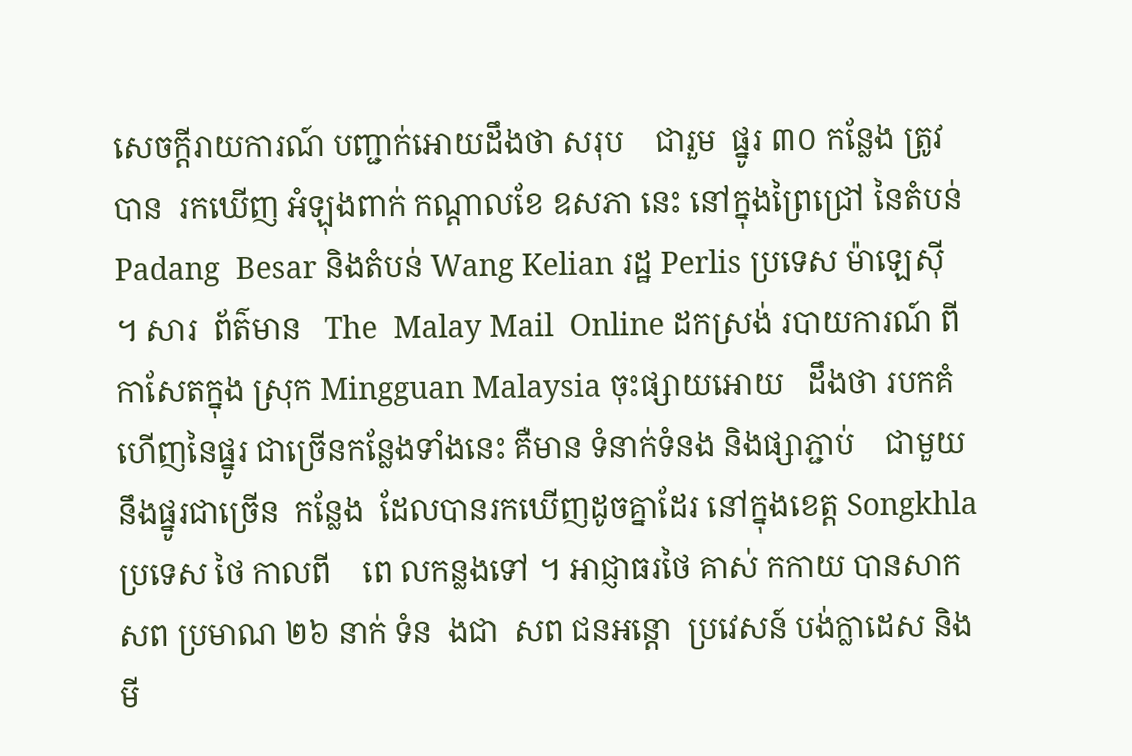សេចក្តីរាយការណ៍ បញ្ជាក់អោយដឹងថា សរុប    ជារួម  ផ្នូរ ៣០ កន្លែង ត្រូវ បាន  រកឃើញ អំឡុងពាក់ កណ្តាលខែ ឧសភា នេះ នៅក្នុងព្រៃជ្រៅ នៃតំបន់   Padang  Besar និងតំបន់ Wang Kelian រដ្ឋ Perlis ប្រទេស ម៉ាឡេស៊ី  ។ សារ  ព័ត៌មាន   The  Malay Mail  Online ដកស្រង់ របាយការណ៍ ពីកាសែតក្នុង ស្រុក Mingguan Malaysia ចុះផ្សាយអោយ   ដឹងថា របកគំហើញនៃផ្នូរ ជាច្រើនកន្លែងទាំងនេះ គឺមាន ទំនាក់ទំនង និងផ្សាភ្ជាប់    ជាមួយ  នឹងផ្នូរជាច្រើន  កន្លែង  ដែលបានរកឃើញដូចគ្នាដែរ នៅក្នុងខេត្ត Songkhla ប្រទេស ថៃ កាលពី    ពេ លកន្លងទៅ ។ អាជ្ញាធរថៃ គាស់ កកាយ បានសាកសព ប្រមាណ ២៦ នាក់ ទំន  ងជា  សព ជនអន្តោ  ប្រវេសន៍ បង់ក្លាដេស និង មី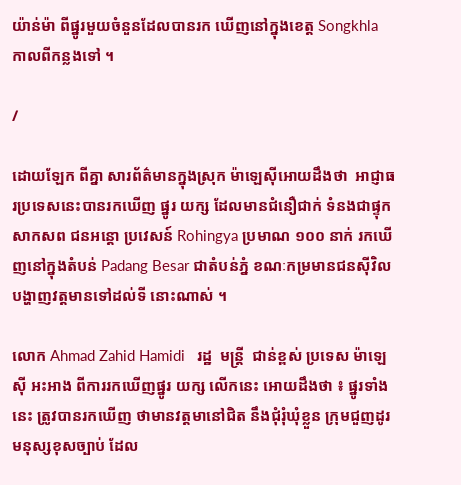យ៉ាន់ម៉ា ពីផ្នូរមួយចំនួនដែលបានរក ឃើញនៅក្នុងខេត្ត Songkhla កាលពីកន្លងទៅ ។

/

ដោយឡែក ពីគ្នា សារព័ត៌មានក្នុងស្រុក ម៉ាឡេស៊ីអោយដឹងថា  អាជ្ញាធរប្រទេសនេះបានរកឃើញ ផ្នូរ យក្ស ដែលមានជំនឿជាក់ ទំនងជាផ្ទុកសាកសព ជនអន្តោ ប្រវេសន៍ Rohingya ប្រមាណ ១០០ នាក់ រកឃើញនៅក្នុងតំបន់ Padang Besar ជាតំបន់ភ្នំ ខណៈកម្រមានជនស៊ីវិល បង្ហាញវត្តមានទៅដល់ទី នោះណាស់ ។

លោក Ahmad Zahid Hamidi   រដ្ឋ  មន្រ្តី  ជាន់ខ្ពស់ ប្រទេស ម៉ាឡេស៊ី អះអាង ពីការរកឃើញផ្នូរ យក្ស លើកនេះ អោយដឹងថា ៖ ផ្នូរទាំងនេះ ត្រូវបានរកឃើញ ថាមានវត្តមានៅជិត នឹងជុំរុំឃុំខ្លួន ក្រុមជួញដូរ មនុស្សខុសច្បាប់ ដែល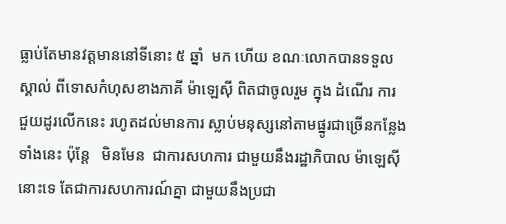ធ្លាប់តែមានវត្តមាននៅទីនោះ ៥ ឆ្នាំ  មក ហើយ ខណៈលោកបានទទួលស្គាល់ ពីទោសកំហុសខាងភាគី ម៉ាឡេស៊ី ពិតជាចូលរួម ក្នុង ដំណើរ ការ ជួយដូរលើកនេះ រហូតដល់មានការ ស្លាប់មនុស្សនៅតាមផ្នូរជាច្រើនកន្លែងទាំងនេះ ប៉ុន្តែ   មិនមែន  ជាការសហការ ជាមួយនឹងរដ្ឋាភិបាល ម៉ាឡេស៊ីនោះទេ តែជាការសហការណ៍គ្នា ជាមួយនឹងប្រជា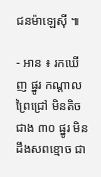ជនម៉ាឡេស៊ី ៕

- អាន ៖ រកឃើញ ផ្នូរ កណ្តាលព្រៃជ្រៅ មិនតិចជាង ៣០ ផ្នូរ មិនដឹងសពខ្មោច ជា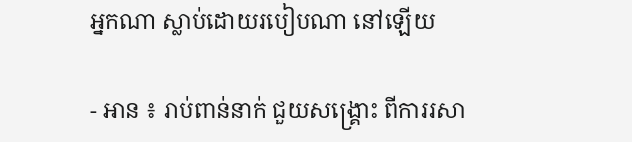អ្នកណា ស្លាប់ដោយរបៀបណា នៅឡើយ

- អាន ៖ រាប់ពាន់នាក់ ជួយសង្គ្រោះ ពីការរសា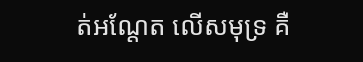ត់អណ្តែត លើសមុទ្រ គឺ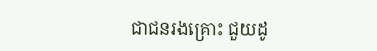ជាជនរងគ្រោះ ជួយដូ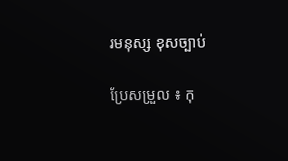រមនុស្ស ខុសច្បាប់

ប្រែសម្រួល ៖ កុ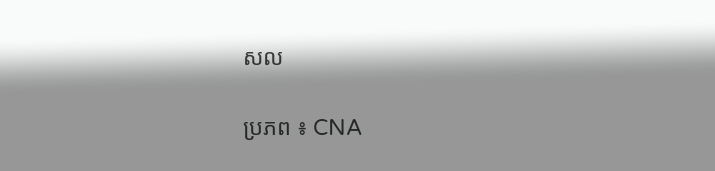សល

ប្រភព ៖ CNA